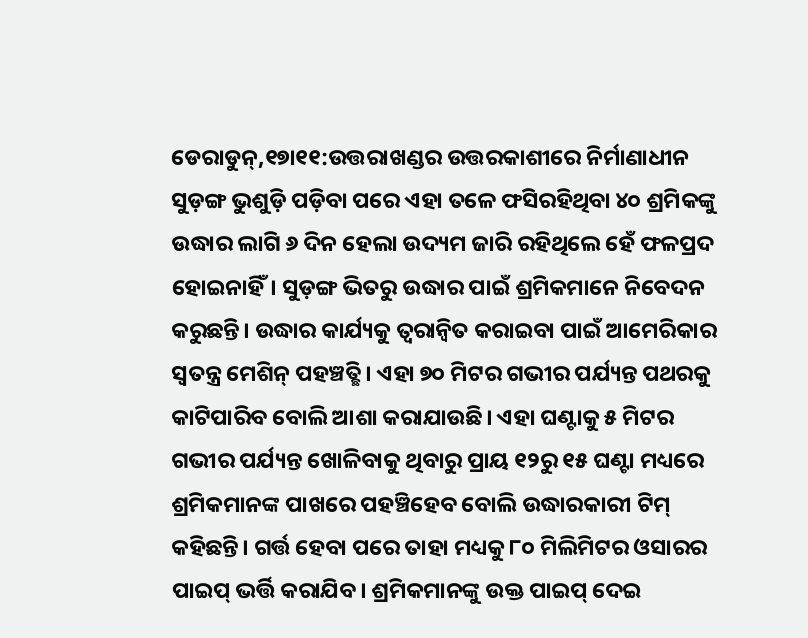ଡେରାଡୁନ୍,୧୭ା୧୧:ଉତ୍ତରାଖଣ୍ଡର ଉତ୍ତରକାଶୀରେ ନିର୍ମାଣାଧୀନ ସୁଡ଼ଙ୍ଗ ଭୁଶୁଡ଼ି ପଡ଼ିବା ପରେ ଏହା ତଳେ ଫସିରହିଥିବା ୪୦ ଶ୍ରମିକଙ୍କୁ ଉଦ୍ଧାର ଲାଗି ୬ ଦିନ ହେଲା ଉଦ୍ୟମ ଜାରି ରହିଥିଲେ ହେଁ ଫଳପ୍ରଦ ହୋଇନାହିଁ। ସୁଡ଼ଙ୍ଗ ଭିତରୁ ଉଦ୍ଧାର ପାଇଁ ଶ୍ରମିକମାନେ ନିବେଦନ କରୁଛନ୍ତି। ଉଦ୍ଧାର କାର୍ଯ୍ୟକୁ ତ୍ୱରାନ୍ବିତ କରାଇବା ପାଇଁ ଆମେରିକାର ସ୍ବତନ୍ତ୍ର ମେଶିନ୍ ପହଞ୍ଚତ୍ଛି। ଏହା ୭୦ ମିଟର ଗଭୀର ପର୍ଯ୍ୟନ୍ତ ପଥରକୁ କାଟିପାରିବ ବୋଲି ଆଶା କରାଯାଉଛି। ଏହା ଘଣ୍ଟାକୁ ୫ ମିଟର ଗଭୀର ପର୍ଯ୍ୟନ୍ତ ଖୋଳିବାକୁ ଥିବାରୁ ପ୍ରାୟ ୧୨ରୁ ୧୫ ଘଣ୍ଟା ମଧ୍ୟରେ ଶ୍ରମିକମାନଙ୍କ ପାଖରେ ପହଞ୍ଚିହେବ ବୋଲି ଉଦ୍ଧାରକାରୀ ଟିମ୍ କହିଛନ୍ତି। ଗର୍ତ୍ତ ହେବା ପରେ ତାହା ମଧ୍ୟକୁ ୮୦ ମିଲିମିଟର ଓସାରର ପାଇପ୍ ଭର୍ତ୍ତି କରାଯିବ। ଶ୍ରମିକମାନଙ୍କୁ ଉକ୍ତ ପାଇପ୍ ଦେଇ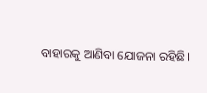ବାହାରକୁ ଆଣିବା ଯୋଜନା ରହିଛି।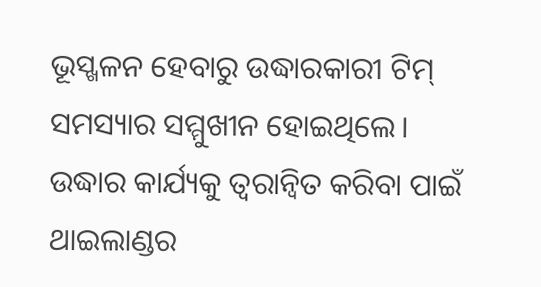ଭୂସ୍ଖଳନ ହେବାରୁ ଉଦ୍ଧାରକାରୀ ଟିମ୍ ସମସ୍ୟାର ସମ୍ମୁଖୀନ ହୋଇଥିଲେ। ଉଦ୍ଧାର କାର୍ଯ୍ୟକୁ ତ୍ୱରାନ୍ବିତ କରିବା ପାଇଁ ଥାଇଲାଣ୍ଡର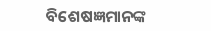ବିଶେଷଜ୍ଞମାନଙ୍କ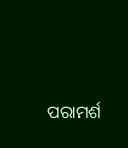ପରାମର୍ଶ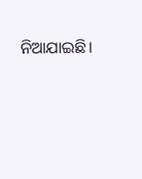ନିଆଯାଇଛି।